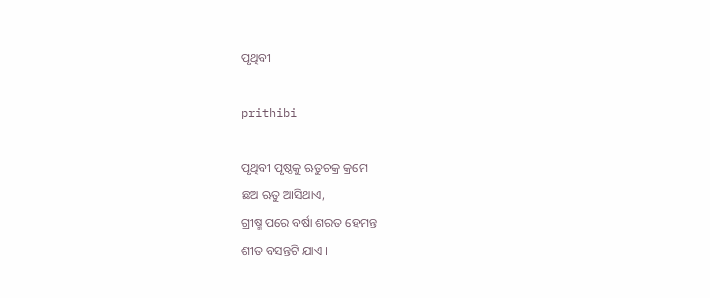ପୃଥିବୀ

prithibi

ପୃଥିବୀ ପୃଷ୍ଠକୁ ଋତୁଚକ୍ର କ୍ରମେ
ଛଅ ଋତୁ ଆସିଥାଏ,
ଗ୍ରୀଷ୍ମ ପରେ ବର୍ଷା ଶରତ ହେମନ୍ତ
ଶୀତ ବସନ୍ତଟି ଯାଏ ।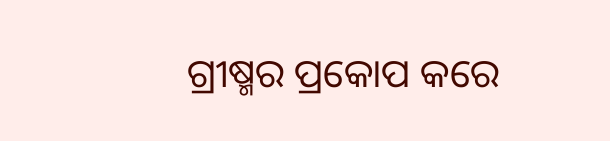ଗ୍ରୀଷ୍ମର ପ୍ରକୋପ କରେ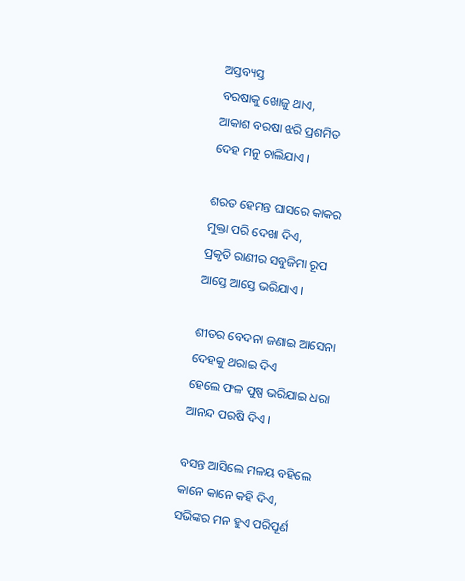ଅସ୍ତବ୍ୟସ୍ତ
ବରଷାକୁ ଖୋଜୁ ଥାଏ,
ଆକାଶ ବରଷା ଝରି ପ୍ରଶମିତ
ଦେହ ମନୁ ଚାଲିଯାଏ ।

ଶରତ ହେମନ୍ତ ଘାସରେ କାକର
ମୁକ୍ତା ପରି ଦେଖା ଦିଏ,
ପ୍ରକୃତି ରାଣୀର ସବୁଜିମା ରୂପ
ଆସ୍ତେ ଆସ୍ତେ ଭରିଯାଏ ।

ଶୀତର ବେଦନା ଜଣାଇ ଆସେନା
ଦେହକୁ ଥରାଇ ଦିଏ
ହେଲେ ଫଳ ପୁଷ୍ପ ଭରିଯାଇ ଧରା
ଆନନ୍ଦ ପରଷି ଦିଏ ।

ବସନ୍ତ ଆସିଲେ ମଳୟ ବହିଲେ
କାନେ କାନେ କହି ଦିଏ,
ସଭିଙ୍କର ମନ ହୁଏ ପରିପୂର୍ଣ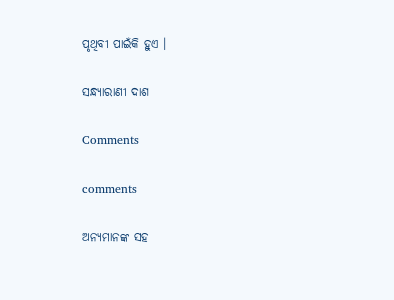ପୃଥିବୀ ପାଇଁକି ହୁଏ ।

ସନ୍ଧ୍ୟାରାଣୀ ଦାଶ

Comments

comments

ଅନ୍ୟମାନଙ୍କ ସହ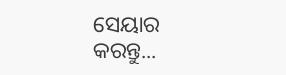ସେୟାର କରନ୍ତୁ...